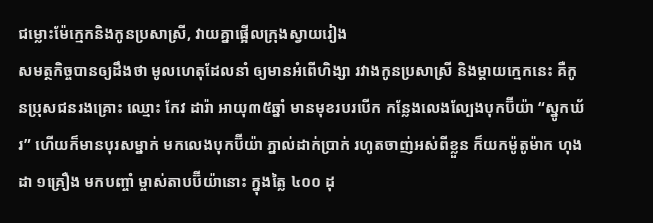ជម្លោះម៉ែក្មេកនិងកូនប្រសាស្រី, វាយគ្នាផ្អើលក្រុងស្វាយរៀង
សមត្ថកិច្ចបានឲ្យដឹងថា មូលហេតុដែលនាំ ឲ្យមានអំពើហិង្សា រវាងកូនប្រសាស្រី និងម្តាយក្មេកនេះ គឺកូនប្រុសជនរងគ្រោះ ឈ្មោះ កែវ ដារ៉ា អាយុ៣៥ឆ្នាំ មានមុខរបរបើក កន្លែងលេងល្បែងបុកប៊ីយ៉ា “ស្នូកឃ័រ” ហើយក៏មានបុរសម្នាក់ មកលេងបុកប៊ីយ៉ា ភ្នាល់ដាក់ប្រាក់ រហូតចាញ់អស់ពីខ្លួន ក៏យកម៉ូតូម៉ាក ហុងដា ១គ្រឿង មកបញ្ចាំ ម្ចាស់តាបប៊ីយ៉ានោះ ក្នុងត្លៃ ៤០០ ដុ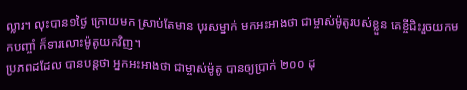ល្លារ។ លុះបាន១ថ្ងៃ ក្រោយមក ស្រាប់តែមាន បុរសម្នាក់ មកអះអាងថា ជាម្ចាស់ម៉ូតូរបស់ខ្លួន គេខ្ចីជិះរួចយកមកបញ្ចាំ ក៏ទារលោះម៉ូតូយកវិញ។
ប្រភពដដែល បានបន្តថា អ្នកអះអាងថា ជាម្ចាស់ម៉ូតូ បានឲ្យប្រាក់ ២០០ ដុ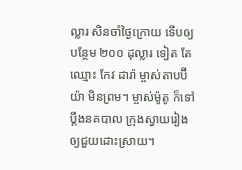ល្លារ សិនចាំថ្ងៃក្រោយ ទើបឲ្យបន្ថែម ២០០ ដុល្លារ ទៀត តែឈ្មោះ កែវ ដារ៉ា ម្ចាស់តាបប៊ីយ៉ា មិនព្រម។ ម្ចាស់ម៉ូតូ ក៏ទៅប្តឹងនគបាល ក្រុងស្វាយរៀង ឲ្យជួយដោះស្រាយ។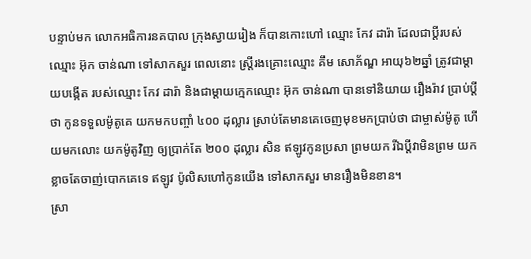បន្ទាប់មក លោកអធិការនគបាល ក្រុងស្វាយរៀង ក៏បានកោះហៅ ឈ្មោះ កែវ ដារ៉ា ដែលជាប្តីរបស់ឈ្មោះ អ៊ុក ចាន់ណា ទៅសាកសួរ ពេលនោះ ស្ត្រីរងគ្រោះឈ្មោះ គឹម សោភ័ណ្ឌ អាយុ៦២ឆ្នាំ ត្រូវជាម្តាយបង្កើត របស់ឈ្មោះ កែវ ដារ៉ា និងជាម្តាយក្មេកឈ្មោះ អ៊ុក ចាន់ណា បានទៅនិយាយ រឿងរ៉ាវ ប្រាប់ប្តីថា កូនទទួលម៉ូតូគេ យកមកបញ្ចាំ ៤០០ ដុល្លារ ស្រាប់តែមានគេចេញមុខមកប្រាប់ថា ជាម្ចាស់ម៉ូតូ ហើយមកលោះ យកម៉ូតូវិញ ឲ្យប្រាក់តែ ២០០ ដុល្លារ សិន ឥឡូវកូនប្រសា ព្រមយក រីឯប្តីវាមិនព្រម យក ខ្លាចតែចាញ់បោកគេទេ ឥឡូវ ប៉ូលិសហៅកូនយើង ទៅសាកសួរ មានរឿងមិនខាន។
ស្រា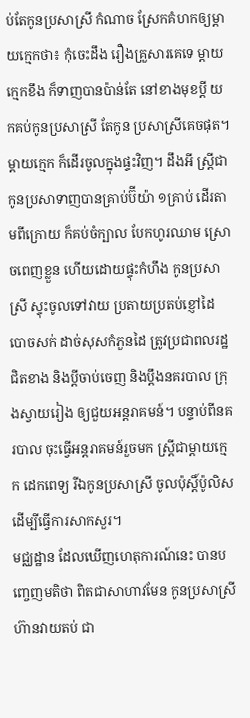ប់តែកូនប្រសាស្រី កំណាច ស្រែកគំហកឲ្យម្តាយក្មេកថា៖ កុំចេះដឹង រឿងគ្រួសារគេទេ ម្តាយក្មេកខឹង ក៏ទាញបានប៉ាន់តែ នៅខាងមុខប្តី យកគប់កូនប្រសាស្រី តែកូន ប្រសាស្រីគេចផុត។ ម្តាយក្មេក ក៏ដើរចូលក្នុងផ្ទះវិញ។ ដឹងអី ស្ត្រីជាកូនប្រសាទាញបានគ្រាប់ប៊ីយ៉ា ១គ្រាប់ ដើរតាមពីក្រោយ ក៏គប់ចំក្បាល បែកហូរឈាម ស្រោចពេញខ្លួន ហើយដោយផ្ទុះកំហឹង កូនប្រសាស្រី ស្ទុះចូលទៅវាយ ប្រតាយប្រតប់ខ្ញៅដៃ បោចសក់ ដាច់សុសកំភួនដៃ ត្រូវប្រជាពលរដ្ឋជិតខាង និងប្តីចាប់ចេញ និងប្តឹងនគរបាល ក្រុងស្វាយរៀង ឲ្យជួយអន្តរាគមន៍។ បន្ទាប់ពីនគរបាល ចុះធ្វើអន្តរាគមន៍រួចមក ស្ត្រីជាម្តាយក្មេក ដេកពេទ្យ រីឯកូនប្រសាស្រី ចូលប៉ុស្តិ៍ប៉ូលិស ដើម្បីធ្វើការសាកសួរ។
មជ្ឈដ្ឋាន ដែលឃើញហេតុការណ៍នេះ បានបញ្ចេញមតិថា ពិតជាសាហាវមែន កូនប្រសាស្រី ហ៊ានវាយតប់ ជា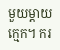មួយម្តាយក្មេក។ ករ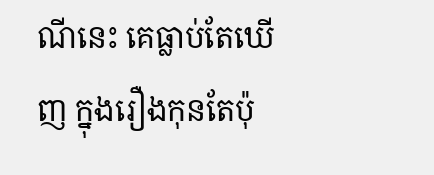ណីនេះ គេធ្លាប់តែឃើញ ក្នុងរឿងកុនតែប៉ុ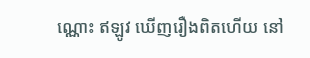ណ្ណោះ ឥឡូវ ឃើញរឿងពិតហើយ នៅ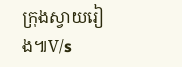ក្រុងស្វាយរៀង៕V/s